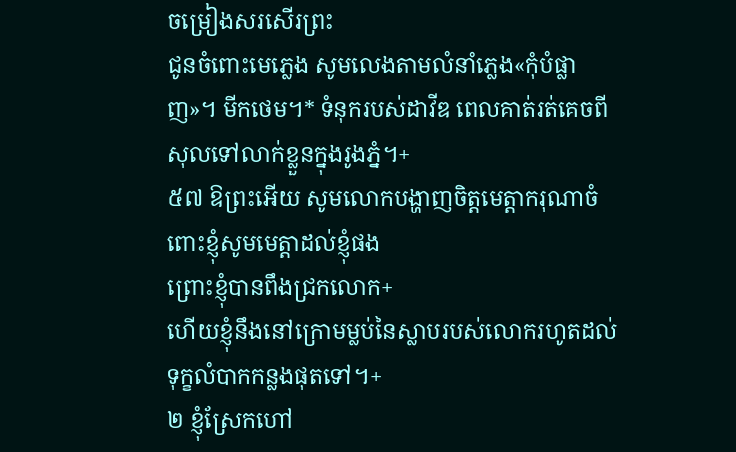ចម្រៀងសរសើរព្រះ
ជូនចំពោះមេភ្លេង សូមលេងតាមលំនាំភ្លេង«កុំបំផ្លាញ»។ មីកថេម។* ទំនុករបស់ដាវីឌ ពេលគាត់រត់គេចពីសុលទៅលាក់ខ្លួនក្នុងរូងភ្នំ។+
៥៧ ឱព្រះអើយ សូមលោកបង្ហាញចិត្តមេត្តាករុណាចំពោះខ្ញុំសូមមេត្តាដល់ខ្ញុំផង
ព្រោះខ្ញុំបានពឹងជ្រកលោក+
ហើយខ្ញុំនឹងនៅក្រោមម្លប់នៃស្លាបរបស់លោករហូតដល់ទុក្ខលំបាកកន្លងផុតទៅ។+
២ ខ្ញុំស្រែកហៅ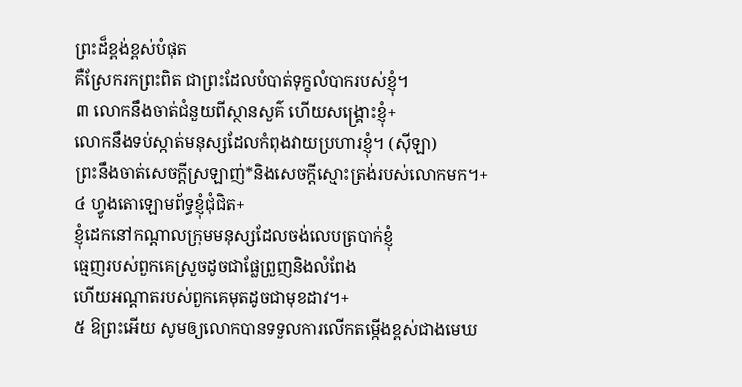ព្រះដ៏ខ្ពង់ខ្ពស់បំផុត
គឺស្រែករកព្រះពិត ជាព្រះដែលបំបាត់ទុក្ខលំបាករបស់ខ្ញុំ។
៣ លោកនឹងចាត់ជំនួយពីស្ថានសួគ៌ ហើយសង្គ្រោះខ្ញុំ+
លោកនឹងទប់ស្កាត់មនុស្សដែលកំពុងវាយប្រហារខ្ញុំ។ (ស៊ីឡា)
ព្រះនឹងចាត់សេចក្ដីស្រឡាញ់*និងសេចក្តីស្មោះត្រង់របស់លោកមក។+
៤ ហ្វូងតោឡោមព័ទ្ធខ្ញុំជុំជិត+
ខ្ញុំដេកនៅកណ្ដាលក្រុមមនុស្សដែលចង់លេបត្របាក់ខ្ញុំ
ធ្មេញរបស់ពួកគេស្រួចដូចជាផ្លែព្រួញនិងលំពែង
ហើយអណ្ដាតរបស់ពួកគេមុតដូចជាមុខដាវ។+
៥ ឱព្រះអើយ សូមឲ្យលោកបានទទួលការលើកតម្កើងខ្ពស់ជាងមេឃ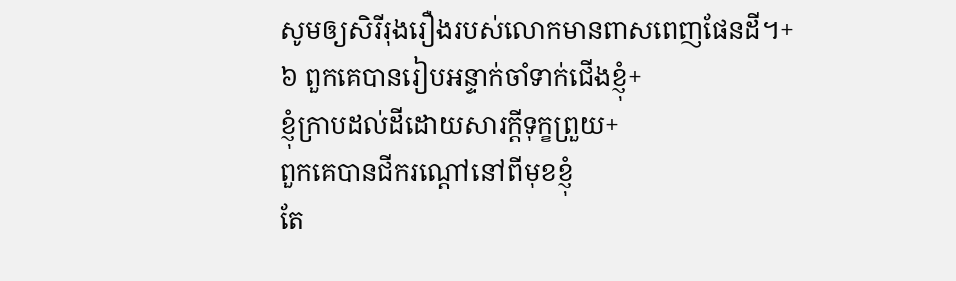សូមឲ្យសិរីរុងរឿងរបស់លោកមានពាសពេញផែនដី។+
៦ ពួកគេបានរៀបអន្ទាក់ចាំទាក់ជើងខ្ញុំ+
ខ្ញុំក្រាបដល់ដីដោយសារក្ដីទុក្ខព្រួយ+
ពួកគេបានជីករណ្ដៅនៅពីមុខខ្ញុំ
តែ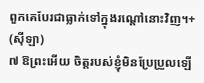ពួកគេបែរជាធ្លាក់ទៅក្នុងរណ្ដៅនោះវិញ។+ (ស៊ីឡា)
៧ ឱព្រះអើយ ចិត្តរបស់ខ្ញុំមិនប្រែប្រួលឡើ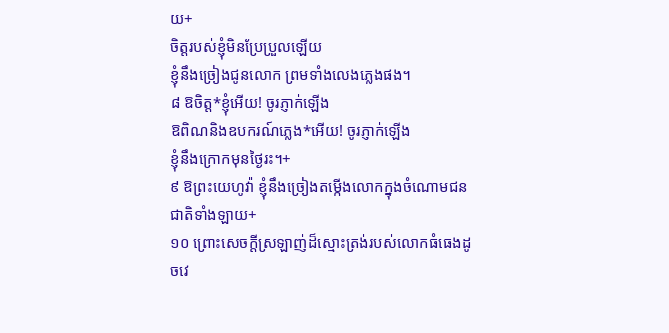យ+
ចិត្តរបស់ខ្ញុំមិនប្រែប្រួលឡើយ
ខ្ញុំនឹងច្រៀងជូនលោក ព្រមទាំងលេងភ្លេងផង។
៨ ឱចិត្ត*ខ្ញុំអើយ! ចូរភ្ញាក់ឡើង
ឱពិណនិងឧបករណ៍ភ្លេង*អើយ! ចូរភ្ញាក់ឡើង
ខ្ញុំនឹងក្រោកមុនថ្ងៃរះ។+
៩ ឱព្រះយេហូវ៉ា ខ្ញុំនឹងច្រៀងតម្កើងលោកក្នុងចំណោមជនជាតិទាំងឡាយ+
១០ ព្រោះសេចក្ដីស្រឡាញ់ដ៏ស្មោះត្រង់របស់លោកធំធេងដូចវេ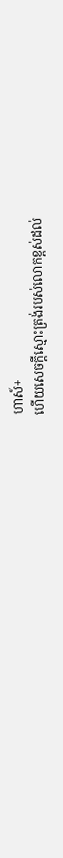ហាស៍+
ហើយសេចក្ដីស្មោះត្រង់របស់លោកខ្ពស់ដល់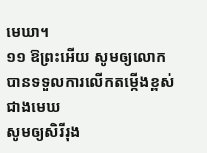មេឃា។
១១ ឱព្រះអើយ សូមឲ្យលោកបានទទួលការលើកតម្កើងខ្ពស់ជាងមេឃ
សូមឲ្យសិរីរុង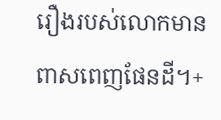រឿងរបស់លោកមានពាសពេញផែនដី។+